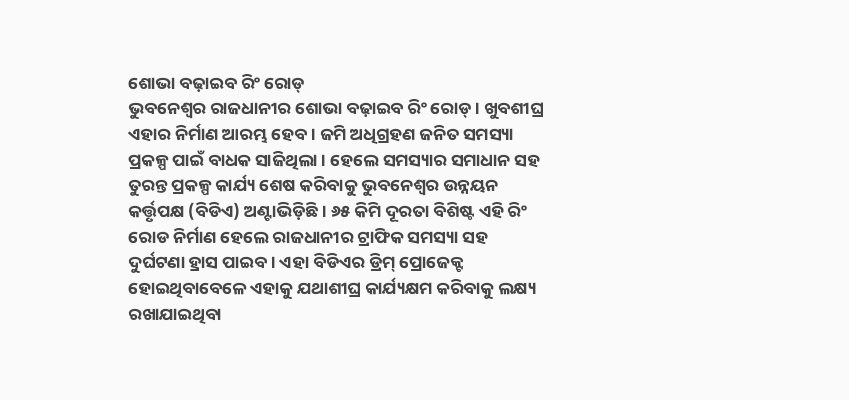ଶୋଭା ବଢ଼ାଇବ ରିଂ ରୋଡ୍
ଭୁବନେଶ୍ୱର ରାଜଧାନୀର ଶୋଭା ବଢ଼ାଇବ ରିଂ ରୋଡ୍ । ଖୁବଶୀଘ୍ର ଏହାର ନିର୍ମାଣ ଆରମ୍ଭ ହେବ । ଜମି ଅଧିଗ୍ରହଣ ଜନିତ ସମସ୍ୟା ପ୍ରକଳ୍ପ ପାଇଁ ବାଧକ ସାଜିଥିଲା । ହେଲେ ସମସ୍ୟାର ସମାଧାନ ସହ ତୁରନ୍ତ ପ୍ରକଳ୍ପ କାର୍ଯ୍ୟ ଶେଷ କରିବାକୁ ଭୁବନେଶ୍ୱର ଉନ୍ନୟନ କର୍ତ୍ତୃପକ୍ଷ (ବିଡିଏ) ଅଣ୍ଟାଭିଡ଼ିଛି । ୬୫ କିମି ଦୂରତା ବିଶିଷ୍ଟ ଏହି ରିଂ ରୋଡ ନିର୍ମାଣ ହେଲେ ରାଜଧାନୀର ଟ୍ରାଫିକ ସମସ୍ୟା ସହ ଦୁର୍ଘଟଣା ହ୍ରାସ ପାଇବ । ଏହା ବିଡିଏର ଡ୍ରିମ୍ ପ୍ରୋଜେକ୍ଟ ହୋଇଥିବାବେଳେ ଏହାକୁ ଯଥାଶୀଘ୍ର କାର୍ଯ୍ୟକ୍ଷମ କରିବାକୁ ଲକ୍ଷ୍ୟ ରଖାଯାଇଥିବା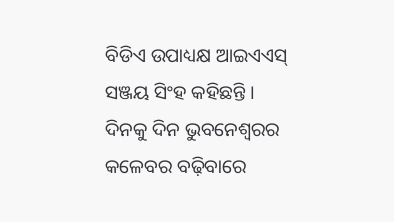ବିଡିଏ ଉପାଧ୍ୟକ୍ଷ ଆଇଏଏସ୍ ସଞ୍ଜୟ ସିଂହ କହିଛନ୍ତି ।
ଦିନକୁ ଦିନ ଭୁବନେଶ୍ୱରର କଳେବର ବଢ଼ିବାରେ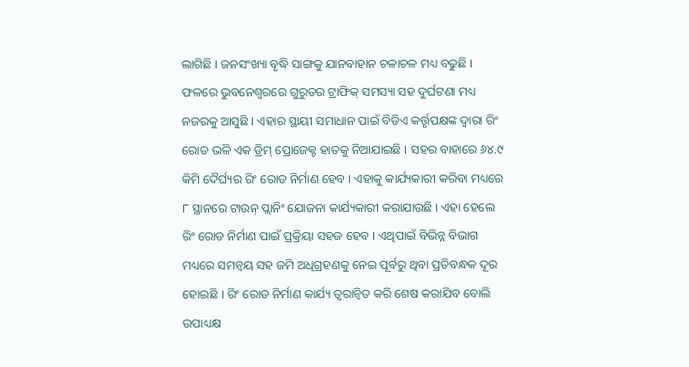ଲାଗିଛି । ଜନସଂଖ୍ୟା ବୃଦ୍ଧି ସାଙ୍ଗକୁ ଯାନବାହାନ ଚଳାଚଳ ମଧ୍ୟ ବଢୁଛି । ଫଳରେ ଭୁବନେଶ୍ୱରରେ ଗୁରୁତର ଟ୍ରାଫିକ୍ ସମସ୍ୟା ସହ ଦୁର୍ଘଟଣା ମଧ୍ୟ ନଜରକୁ ଆସୁଛି । ଏହାର ସ୍ଥାୟୀ ସମାଧାନ ପାଇଁ ବିଡିଏ କର୍ତ୍ତୃପକ୍ଷଙ୍କ ଦ୍ୱାରା ରିଂ ରୋଡ ଭଳି ଏକ ଡ୍ରିମ୍ ପ୍ରୋଜେକ୍ଟ ହାତକୁ ନିଆଯାଇଛି । ସହର ବାହାରେ ୬୪.୯ କିମି ଦୈର୍ଘ୍ୟର ରିଂ ରୋଡ ନିର୍ମାଣ ହେବ । ଏହାକୁ କାର୍ଯ୍ୟକାରୀ କରିବା ମଧ୍ୟରେ ୮ ସ୍ଥାନରେ ଟାଉନ୍ ପ୍ଲାନିଂ ଯୋଜନା କାର୍ଯ୍ୟକାରୀ କରାଯାଉଛି । ଏହା ହେଲେ ରିଂ ରୋଡ ନିର୍ମାଣ ପାଇଁ ପ୍ରକ୍ରିୟା ସହଜ ହେବ । ଏଥିପାଇଁ ବିଭିନ୍ନ ବିଭାଗ ମଧ୍ୟରେ ସମନ୍ୱୟ ସହ ଜମି ଅଧିଗ୍ରହଣକୁ ନେଇ ପୂର୍ବରୁ ଥିବା ପ୍ରତିବନ୍ଧକ ଦୂର ହୋଇଛି । ରିଂ ରୋଡ ନିର୍ମାଣ କାର୍ଯ୍ୟ ତ୍ୱରାନ୍ୱିତ କରି ଶେଷ କରାଯିବ ବୋଲି ଉପାଧ୍ୟକ୍ଷ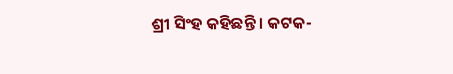ଶ୍ରୀ ସିଂହ କହିଛନ୍ତି । କଟକ-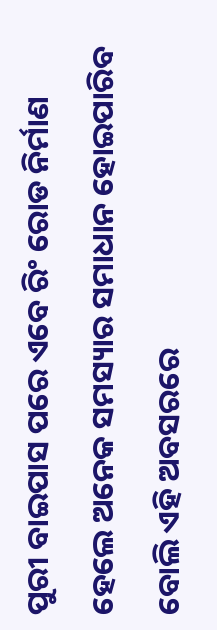ପୁରୀ ବାଇପାସ ପରେ ଏବେ ରିଂ ରୋଡ ନିର୍ମାଣ ହେଲେ ଅନେକ ସମସ୍ୟାର ସମାଧାନ ହୋଇପାରିବ ବୋଲି ଏହି ଅବସରରେ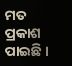ମତ ପ୍ରକାଶ ପାଇଛି ।